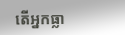តើអ្នកធ្លា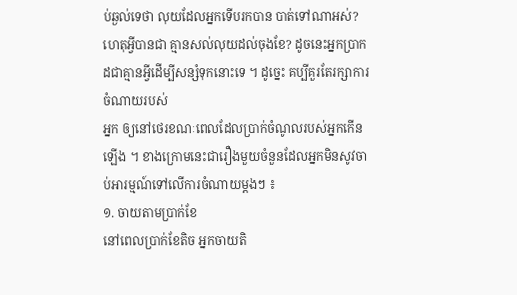ប់ឆ្ងល់ទេថា លុយដែលអ្នកទើបរកបាន បាត់ទៅណាអស់? ហេតុអ្វីបានជា គ្មានសល់លុយដល់ចុងខែ? ដូចនេះអ្នកប្រាកដជាគ្មានអ្វីដើម្បីសន្សំទុកនោះទេ ។ ដូច្នេះ គប្បីគួរតែរក្សាការចំណាយរបស់
អ្នក ឲ្យនៅថេរខណៈពេលដែលប្រាក់ចំណូលរបស់អ្នកកើនឡើង ។ ខាងក្រោមនេះជារឿងមួយចំនួនដែលអ្នកមិនសូវចាប់អារម្មណ៍ទៅលើការចំណាយម្តងៗ ៖
១. ចាយតាមប្រាក់ខែ
នៅពេលប្រាក់ខែតិច អ្នកចាយតិ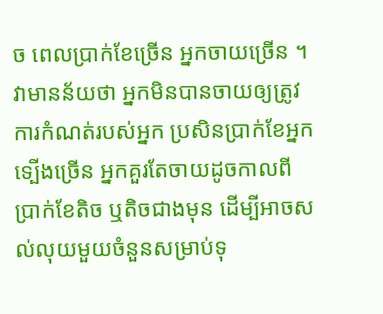ច ពេលប្រាក់ខែច្រើន អ្នកចាយច្រើន ។ វាមានន័យថា អ្នកមិនបានចាយឲ្យត្រូវការកំណត់របស់អ្នក ប្រសិនប្រាក់ខែអ្នកទ្បើងច្រើន អ្នកគួរតែចាយដូចកាលពីប្រាក់ខែតិច ឬតិចជាងមុន ដើម្បីអាចសល់លុយមួយចំនួនសម្រាប់ទុ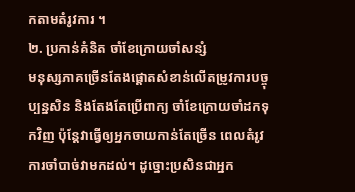កតាមតំរូវការ ។
២. ប្រកាន់គំនិត ចាំខែក្រោយចាំសន្សំ
មនុស្សភាគច្រើនតែងផ្ដោតសំខាន់លើតម្រូវការបច្ចុប្បន្នសិន និងតែងតែប្រើពាក្យ ចាំខែក្រោយចាំដកទុកវិញ ប៉ុន្តែវាធ្វើឲ្យអ្នកចាយកាន់តែច្រើន ពេលតំរូវការចាំបាច់វាមកដល់។ ដូច្នោះប្រសិនជាអ្នក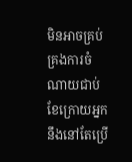មិនអាចគ្រប់គ្រងការចំណាយជាប់ ខែក្រោយអ្នកនឹងនៅតែប្រើ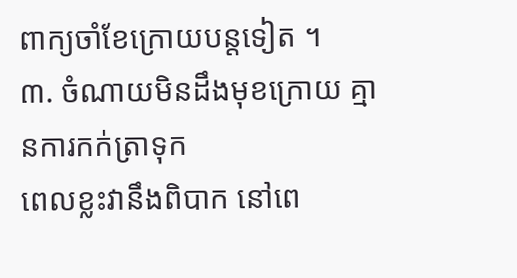ពាក្យចាំខែក្រោយបន្តទៀត ។
៣. ចំណាយមិនដឹងមុខក្រោយ គ្មានការកក់ត្រាទុក
ពេលខ្លះវានឹងពិបាក នៅពេ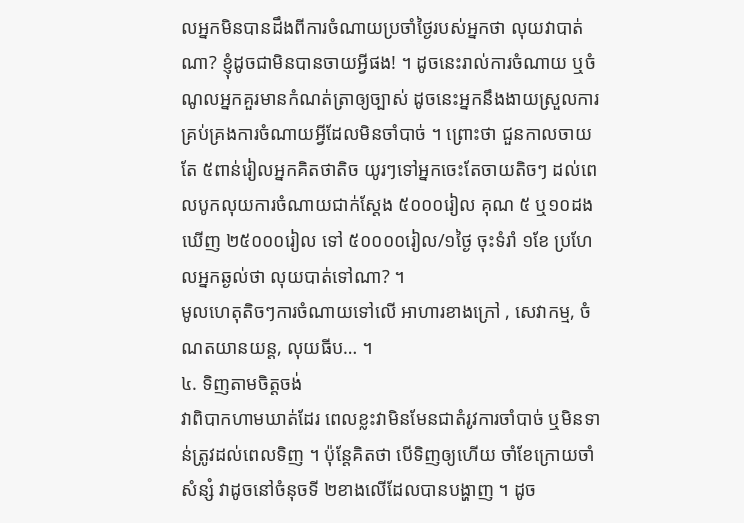លអ្នកមិនបានដឹងពីការចំណាយប្រចាំថ្ងៃរបស់អ្នកថា លុយវាបាត់ណា? ខ្ញុំដូចជាមិនបានចាយអ្វីផង! ។ ដូចនេះរាល់ការចំណាយ ឬចំណូលអ្នកគួរមានកំណត់ត្រាឲ្យច្បាស់ ដូចនេះអ្នកនឹងងាយស្រួលការគ្រប់គ្រងការចំណាយអ្វីដែលមិនចាំបាច់ ។ ព្រោះថា ជួនកាលចាយតែ ៥ពាន់រៀលអ្នកគិតថាតិច យូរៗទៅអ្នកចេះតែចាយតិចៗ ដល់ពេលបូកលុយការចំណាយជាក់ស្តែង ៥០០០រៀល គុណ ៥ ឬ១០ដង ឃើញ ២៥០០០រៀល ទៅ ៥០០០០រៀល/១ថ្ងៃ ចុះទំរាំ ១ខែ ប្រហែលអ្នកឆ្ងល់ថា លុយបាត់ទៅណា? ។
មូលហេតុតិចៗការចំណាយទៅលើ អាហារខាងក្រៅ , សេវាកម្ម, ចំណតយានយន្ត, លុយធីប… ។
៤. ទិញតាមចិត្តចង់
វាពិបាកហាមឃាត់ដែរ ពេលខ្លះវាមិនមែនជាតំរូវការចាំបាច់ ឬមិនទាន់ត្រូវដល់ពេលទិញ ។ ប៉ុន្តែគិតថា បើទិញឲ្យហើយ ចាំខែក្រោយចាំសំន្សំ វាដូចនៅចំនុចទី ២ខាងលើដែលបានបង្ហាញ ។ ដូច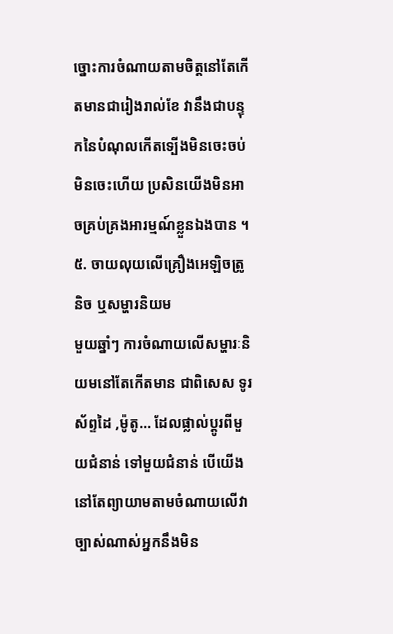ច្នោះការចំណាយតាមចិត្តនៅតែកើតមានជារៀងរាល់ខែ វានឹងជាបន្ទុកនៃបំណុលកើតទ្បើងមិនចេះចប់ មិនចេះហើយ ប្រសិនយើងមិនអាចគ្រប់គ្រងអារម្មណ៍ខ្លួនឯងបាន ។
៥. ចាយលុយលើគ្រឿងអេឡិចត្រូនិច ឬសម្ហារនិយម
មួយឆ្នាំៗ ការចំណាយលើសម្ហារៈនិយមនៅតែកើតមាន ជាពិសេស ទូរស័ព្ទដៃ ,ម៉ូតូ… ដែលផ្លាល់ប្តូរពីមួយជំនាន់ ទៅមួយជំនាន់ បើយើងនៅតែព្យាយាមតាមចំណាយលើវា ច្បាស់ណាស់អ្នកនឹងមិន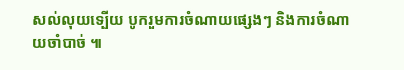សល់លុយទ្បើយ បូករួមការចំណាយផ្សេងៗ និងការចំណាយចាំបាច់ ៕